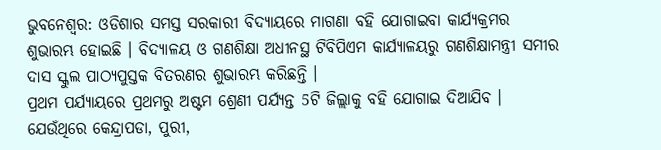ଭୁବନେଶ୍ବର: ଓଡିଶାର ସମସ୍ତ ସରକାରୀ ବିଦ୍ୟାୟରେ ମାଗଣା ବହି ଯୋଗାଇବା କାର୍ଯ୍ୟକ୍ରମର ଶୁଭାରମ୍ଭ ହୋଇଛି । ବିଦ୍ୟାଳୟ ଓ ଗଣଶିକ୍ଷା ଅଧୀନସ୍ଥ ଟିବିପିଏମ କାର୍ଯ୍ୟାଳୟରୁ ଗଣଶିକ୍ଷାମନ୍ତ୍ରୀ ସମୀର ଦାସ ସ୍କୁଲ ପାଠ୍ୟପୁସ୍ତକ ବିତରଣର ଶୁଭାରମ୍ଭ କରିଛନ୍ତି ।
ପ୍ରଥମ ପର୍ଯ୍ୟାୟରେ ପ୍ରଥମରୁ ଅଷ୍ଟମ ଶ୍ରେଣୀ ପର୍ଯ୍ୟନ୍ତ 5ଟି ଜିଲ୍ଲାକୁ ବହି ଯୋଗାଇ ଦିଆଯିବ । ଯେଉଁଥିରେ କେନ୍ଦ୍ରାପଡା, ପୁରୀ,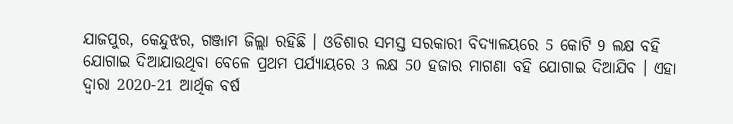ଯାଜପୁର, କେନ୍ଦୁଝର, ଗଞ୍ଜାମ ଜିଲ୍ଲା ରହିଛି । ଓଡିଶାର ସମସ୍ତ ସରକାରୀ ବିଦ୍ୟାଳୟରେ 5 କୋଟି 9 ଲକ୍ଷ ବହି ଯୋଗାଇ ଦିଆଯାଉଥିବା ବେଳେ ପ୍ରଥମ ପର୍ଯ୍ୟାୟରେ 3 ଲକ୍ଷ 50 ହଜାର ମାଗଣା ବହି ଯୋଗାଇ ଦିଆଯିବ । ଏହା ଦ୍ବାରା 2020-21 ଆର୍ଥିକ ବର୍ଷ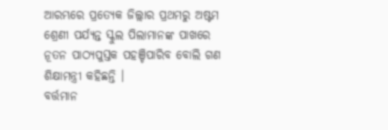ଆରମ୍ଭରେ ପ୍ରତ୍ୟେକ ଜିଲ୍ଲାର ପ୍ରଥମରୁ ଅଷ୍ଟମ ଶ୍ରେଣୀ ପର୍ଯ୍ୟନ୍ତ ସ୍କୁଲ ପିଲାମାନଙ୍କ ପାଖରେ ନୂତନ ପାଠ୍ୟପୁସ୍ତକ ପହଞ୍ଚିପାରିବ ବୋଲି ଗଣ ଶିକ୍ଷାମନ୍ତ୍ରୀ କହିଛନ୍ତି ।
ବର୍ତ୍ତମାନ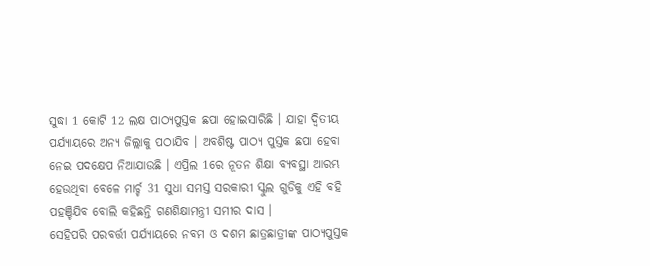ସୁଦ୍ଧା 1 କୋଟି 12 ଲକ୍ଷ ପାଠ୍ୟପୁସ୍ତକ ଛପା ହୋଇସାରିଛି । ଯାହା ଦ୍ବିତୀୟ ପର୍ଯ୍ୟାୟରେ ଅନ୍ୟ ଜିଲ୍ଲାକୁ ପଠାଯିବ । ଅବଶିଷ୍ଟ ପାଠ୍ୟ ପୁସ୍ତକ ଛପା ହେବା ନେଇ ପଦକ୍ଷେପ ନିଆଯାଉଛି । ଏପ୍ରିଲ 1ରେ ନୂତନ ଶିକ୍ଷା ବ୍ୟବସ୍ଥା ଆରମ୍ଭ ହେଉଥିବା ବେଳେ ମାର୍ଚ୍ଚ 31 ସୁଧା ସମସ୍ତ ସରକାରୀ ସ୍କୁଲ ଗୁଡିକୁ ଏହି ବହି ପହଞ୍ଚିଯିବ ବୋଲି କହିଛନ୍ତି ଗଣଶିକ୍ଷାମନ୍ତ୍ରୀ ସମୀର ଦାସ ।
ସେହିପରି ପରବର୍ତ୍ତୀ ପର୍ଯ୍ୟାୟରେ ନବମ ଓ ଦଶମ ଛାତ୍ରଛାତ୍ରୀଙ୍କ ପାଠ୍ୟପୁସ୍ତକ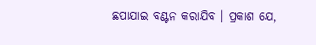ଛପାଯାଇ ବଣ୍ଟନ କରାଯିବ । ପ୍ରକାଶ ଯେ,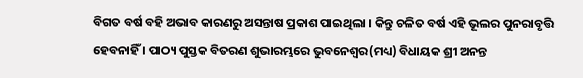ବିଗତ ବର୍ଷ ବହି ଅଭାବ କାରଣରୁ ଅସନ୍ତାଷ ପ୍ରକାଶ ପାଇଥିଲା । କିନ୍ତୁ ଚଳିତ ବର୍ଷ ଏହି ଭୂଲର ପୁନରାବୃତ୍ତି ହେବନାହିଁ । ପାଠ୍ୟ ପୁସ୍ତକ ବିତରଣ ଶୁଭାରମ୍ଭରେ ଭୁବନେଶ୍ବର(ମଧ୍ୟ) ବିଧାୟକ ଶ୍ରୀ ଅନନ୍ତ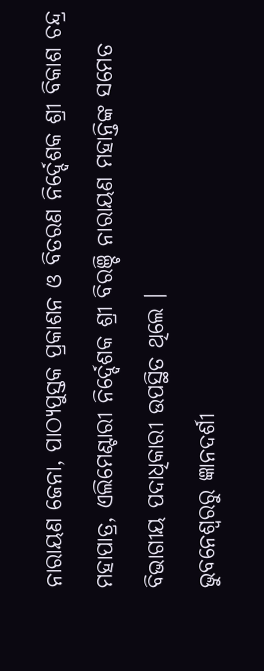ନାରାୟଣ ଜେନା, ପାଠ୍ୟପୁସ୍ତକ ପ୍ରକାଶନ ଓ ବିତରଣ ନିର୍ଦ୍ଦେଶକ ଶ୍ରୀ ବିକାଶ ଚନ୍ଦ୍ର ମହାପାତ୍ର, ଏଲିମେଣ୍ଟାରୀ ନିର୍ଦ୍ଦେଶକ ଶ୍ରୀ ବିରଞ୍ଚି ନାରାୟଣ ମହାନ୍ତିଙ୍କ ସମେତ ବିଭାଗୀୟ ପଦାଧିକାରୀ ଉପସ୍ଥିତ ଥିଲେ ।
ଭୁବନେଶ୍ବରରୁ ଜ୍ଞାନଦର୍ଶୀ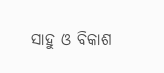ସାହୁ ଓ ବିକାଶ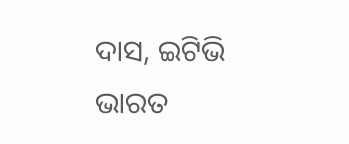ଦାସ, ଇଟିଭି ଭାରତ